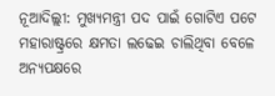ନୂଆଦିଲ୍ଲୀ: ମୁଖ୍ୟମନ୍ତ୍ରୀ ପଦ ପାଇଁ ଗୋଟିଏ ପଟେ ମହାରାଷ୍ଟ୍ରରେ କ୍ଷମତା ଲଢେଇ ଚାଲିଥିବା ବେଳେ ଅନ୍ୟପକ୍ଷରେ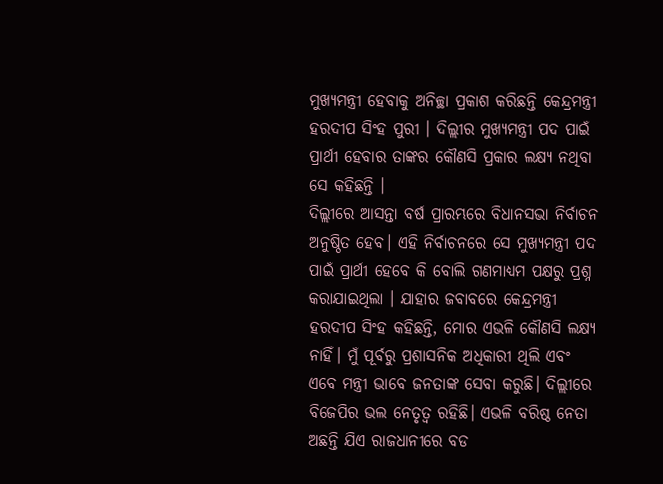ମୁଖ୍ୟମନ୍ତ୍ରୀ ହେବାକୁ ଅନିଚ୍ଛା ପ୍ରକାଶ କରିଛନ୍ତି କେନ୍ଦ୍ରମନ୍ତ୍ରୀ ହରଦୀପ ସିଂହ ପୁରୀ । ଦିଲ୍ଲୀର ମୁଖ୍ୟମନ୍ତ୍ରୀ ପଦ ପାଇଁ ପ୍ରାର୍ଥୀ ହେବାର ତାଙ୍କର କୌଣସି ପ୍ରକାର ଲକ୍ଷ୍ୟ ନଥିବା ସେ କହିଛନ୍ତି ।
ଦିଲ୍ଲୀରେ ଆସନ୍ତା ବର୍ଷ ପ୍ରାରମ୍ଭରେ ବିଧାନସଭା ନିର୍ବାଚନ ଅନୁଷ୍ଠିତ ହେବ। ଏହି ନିର୍ବାଚନରେ ସେ ମୁଖ୍ୟମନ୍ତ୍ରୀ ପଦ ପାଇଁ ପ୍ରାର୍ଥୀ ହେବେ କି ବୋଲି ଗଣମାଧ୍ୟମ ପକ୍ଷରୁ ପ୍ରଶ୍ନ କରାଯାଇଥିଲା । ଯାହାର ଜବାବରେ କେନ୍ଦ୍ରମନ୍ତ୍ରୀ ହରଦୀପ ସିଂହ କହିଛନ୍ତି, ମୋର ଏଭଳି କୌଣସି ଲକ୍ଷ୍ୟ ନାହିଁ। ମୁଁ ପୂର୍ବରୁ ପ୍ରଶାସନିକ ଅଧିକାରୀ ଥିଲି ଏବଂ ଏବେ ମନ୍ତ୍ରୀ ଭାବେ ଜନତାଙ୍କ ସେବା କରୁଛି। ଦିଲ୍ଲୀରେ ବିଜେପିର ଭଲ ନେତୃତ୍ବ ରହିଛି। ଏଭଳି ବରିଷ୍ଠ ନେତା ଅଛନ୍ତି ଯିଏ ରାଜଧାନୀରେ ବଡ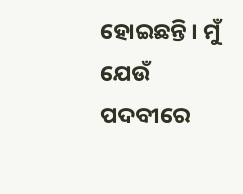ହୋଇଛନ୍ତି । ମୁଁ ଯେଉଁ ପଦବୀରେ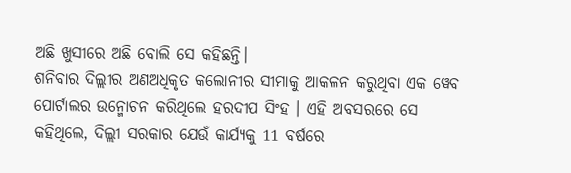ଅଛି ଖୁସୀରେ ଅଛି ବୋଲି ସେ କହିଛନ୍ତି।
ଶନିବାର ଦିଲ୍ଲୀର ଅଣଅଧିକୃତ କଲୋନୀର ସୀମାକୁ ଆକଳନ କରୁଥିବା ଏକ ୱେବ ପୋର୍ଟାଲର ଉନ୍ମୋଚନ କରିଥିଲେ ହରଦୀପ ସିଂହ । ଏହି ଅବସରରେ ସେ କହିଥିଲେ, ଦିଲ୍ଲୀ ସରକାର ଯେଉଁ କାର୍ଯ୍ୟକୁ 11 ବର୍ଷରେ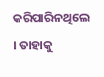କରିପାରିନଥିଲେ । ତାହାକୁ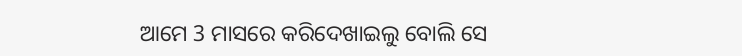ଆମେ 3 ମାସରେ କରିଦେଖାଇଲୁ ବୋଲି ସେ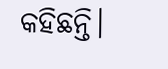କହିଛନ୍ତି।